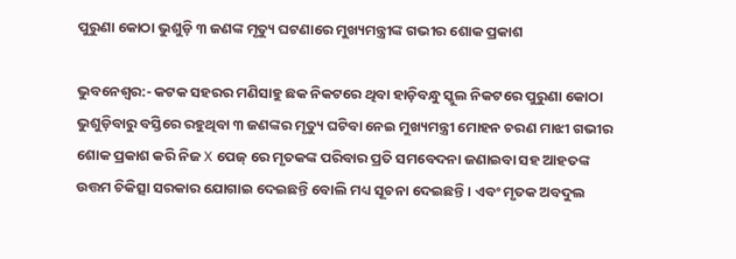ପୁରୁଣା କୋଠା ଭୁଶୁଡ଼ି ୩ ଜଣଙ୍କ ମୃତ୍ୟୁ ଘଟଣାରେ ମୁଖ୍ୟମନ୍ତ୍ରୀଙ୍କ ଗଭୀର ଶୋକ ପ୍ରକାଶ

ଭୁବନେଶ୍ୱର:- କଟକ ସହରର ମଣିସାହୁ ଛକ ନିକଟରେ ଥିବା ହାଡ଼ିବନ୍ଧୁ ସ୍କୁଲ ନିକଟରେ ପୁରୁଣା କୋଠା ଭୁଶୁଡ଼ିବାରୁ ବସ୍ତିରେ ରହୁଥିବା ୩ ଜଣଙ୍କର ମୃତ୍ୟୁ ଘଟିବା ନେଇ ମୁଖ୍ୟମନ୍ତ୍ରୀ ମୋହନ ଚରଣ ମାଝୀ ଗଭୀର ଶୋକ ପ୍ରକାଶ କରି ନିଜ X ପେଜ୍ ରେ ମୃତକଙ୍କ ପରିବାର ପ୍ରତି ସମବେଦନା ଜଣାଇବା ସହ ଆହତଙ୍କ ଉତ୍ତମ ଚିକିତ୍ସା ସରକାର ଯୋଗାଇ ଦେଇଛନ୍ତି ବୋଲି ମଧ୍ୟ ସୂଚନା ଦେଇଛନ୍ତି । ଏବଂ ମୃତକ ଅବଦୁଲ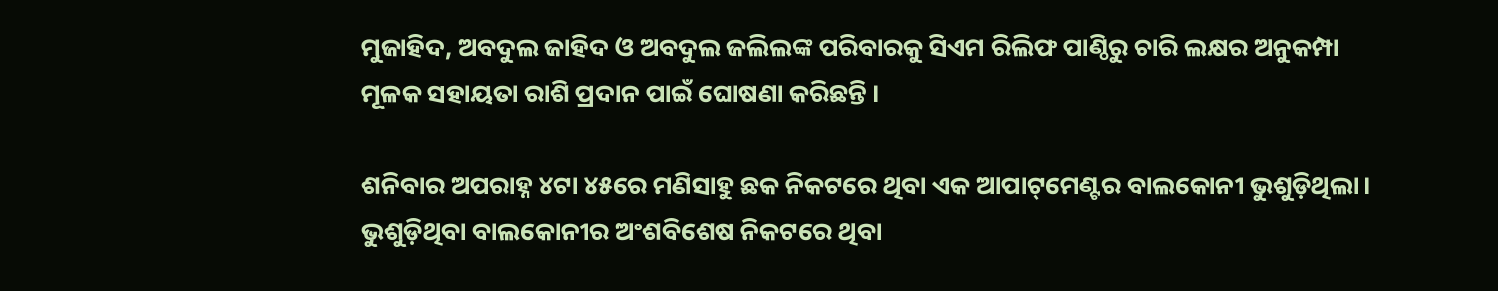ମୁଜାହିଦ, ଅବଦୁଲ ଜାହିଦ ଓ ଅବଦୁଲ ଜଲିଲଙ୍କ ପରିବାରକୁ ସିଏମ ରିଲିଫ ପାଣ୍ଠିରୁ ଚାରି ଲକ୍ଷର ଅନୁକମ୍ପା ମୂଳକ ସହାୟତା ରାଶି ପ୍ରଦାନ ପାଇଁ ଘୋଷଣା କରିଛନ୍ତି ।

ଶନିବାର ଅପରାହ୍ନ ୪ଟା ୪୫ରେ ମଣିସାହୁ ଛକ ନିକଟରେ ଥିବା ଏକ ଆପାଟ୍‌ମେଣ୍ଟର ବାଲକୋନୀ ଭୁଶୁଡ଼ିଥିଲା। ଭୁଶୁଡ଼ିଥିବା ବାଲକୋନୀର ଅଂଶବିଶେଷ ନିକଟରେ ଥିବା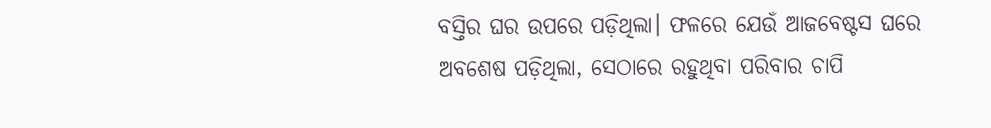ବସ୍ତିର ଘର ଉପରେ ପଡ଼ିଥିଲା। ଫଳରେ ଯେଉଁ ଆଜବେଷ୍ଟସ ଘରେ ଅବଶେଷ ପଡ଼ିଥିଲା, ସେଠାରେ ରହୁଥିବା ପରିବାର ଚାପି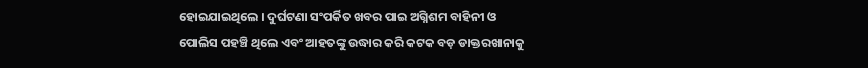ହୋଇଯାଇଥିଲେ । ଦୁର୍ଘଟଣା ସଂପର୍କିତ ଖବର ପାଇ ଅଗ୍ନିଶମ ବାହିନୀ ଓ ପୋଲିସ ପହଞ୍ଚି ଥିଲେ ଏବଂ ଆହତଙ୍କୁ ଉଦ୍ଧାର କରି କଟକ ବଡ଼ ଡାକ୍ତରଖାନାକୁ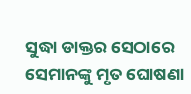ସୁଦ୍ଧା ଡାକ୍ତର ସେଠାରେ ସେମାନଙ୍କୁ ମୃତ ଘୋଷଣା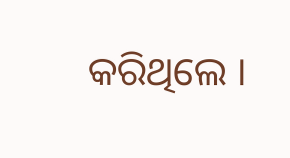କରିଥିଲେ ।